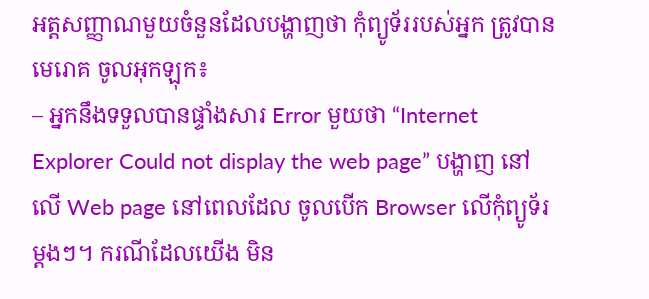អត្តសញ្ញាណមួយចំនួនដែលបង្ហាញថា កុំព្យូទ័ររបស់អ្នក ត្រូវបាន មេរោគ ចូលអុកឡុក៖
– អ្នកនឹងទទួលបានផ្ទាំងសារ Error មួយថា “Internet Explorer Could not display the web page” បង្ហាញ នៅលើ Web page នៅពេលដែល ចូលបើក Browser លើកុំព្យូទ័រម្តងៗ។ ករណីដែលយើង មិន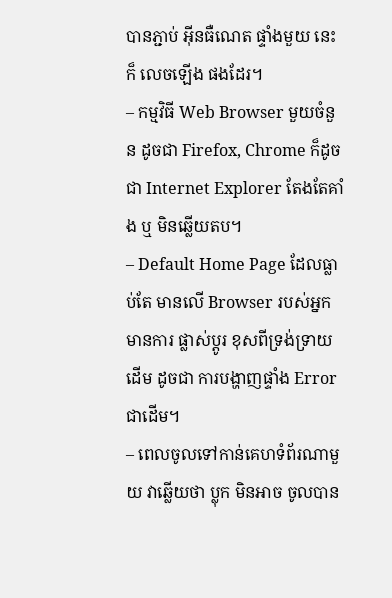បានភ្ជាប់ អ៊ីនធឺណេត ផ្ទាំងមួយ នេះក៏ លេចឡើង ផងដែរ។
– កម្មវិធី Web Browser មួយចំនួន ដូចជា Firefox, Chrome ក៏ដូចជា Internet Explorer តែងតែគាំង ឬ មិនឆ្លើយតប។
– Default Home Page ដែលធ្លាប់តែ មានលើ Browser របស់អ្នក មានការ ផ្លាស់ប្តូរ ខុសពីទ្រង់ទ្រាយដើម ដូចជា ការបង្ហាញផ្ទាំង Error ជាដើម។
– ពេលចូលទៅកាន់គេហទំព័រណាមួយ វាឆ្លើយថា ប្លុក មិនអាច ចូលបាន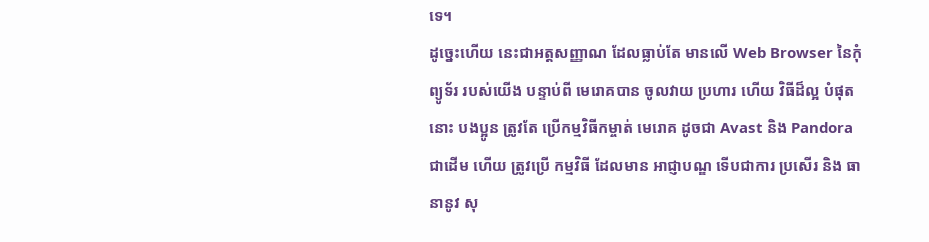ទេ។
ដូច្នេះហើយ នេះជាអត្តសញ្ញាណ ដែលធ្លាប់តែ មានលើ Web Browser នៃកុំព្យូទ័រ របស់យើង បន្ទាប់ពី មេរោគបាន ចូលវាយ ប្រហារ ហើយ វិធីដ៏ល្អ បំផុតនោះ បងប្អូន ត្រូវតែ ប្រើកម្មវិធីកម្ចាត់ មេរោគ ដូចជា Avast និង Pandora ជាដើម ហើយ ត្រូវប្រើ កម្មវិធី ដែលមាន អាជ្ញាបណ្ឌ ទើបជាការ ប្រសើរ និង ធានានូវ សុ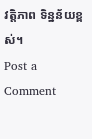វត្តិភាព ទិន្នន័យខ្ពស់។
Post a Comment